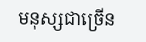មនុស្សជាច្រើន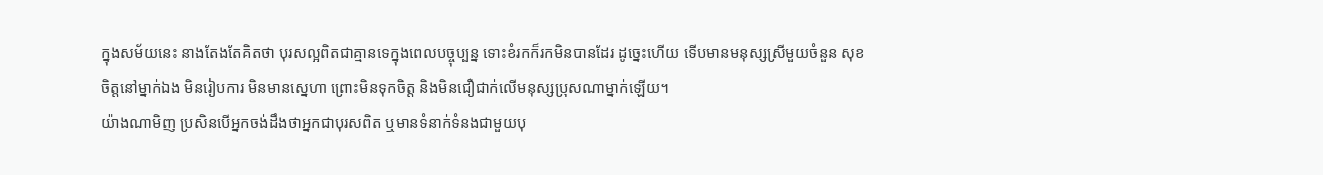ក្នុងសម័យនេះ នាងតែងតែគិតថា បុរសល្អពិតជាគ្មានទេក្នុងពេលបច្ចុប្បន្ន ទោះខំរកក៏រកមិនបានដែរ ដូច្នេះហើយ ទើបមានមនុស្សស្រីមួយចំនួន សុខចិត្តនៅម្នាក់ឯង មិនរៀបការ មិនមានស្នេហា ព្រោះមិនទុកចិត្ត និងមិនជឿជាក់លើមនុស្សប្រុសណាម្នាក់ឡើយ។
យ៉ាងណាមិញ ប្រសិនបើអ្នកចង់ដឹងថាអ្នកជាបុរសពិត ឬមានទំនាក់ទំនងជាមួយបុ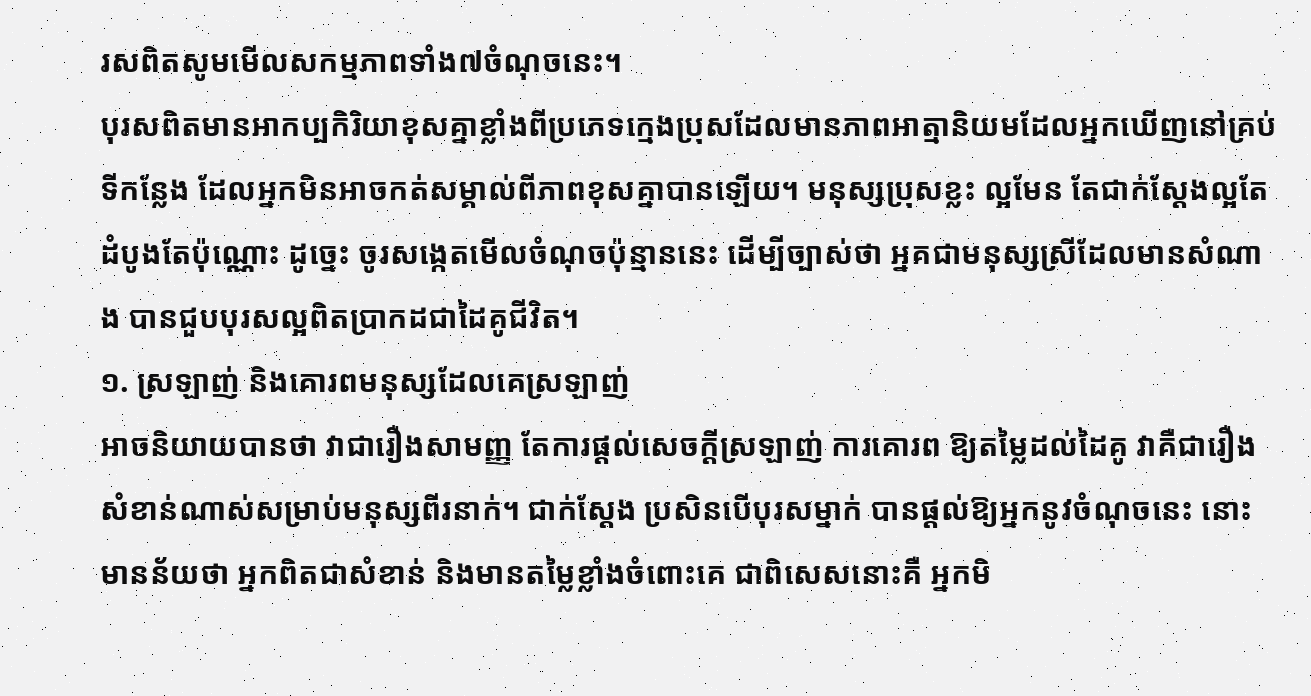រសពិតសូមមើលសកម្មភាពទាំង៧ចំណុចនេះ។
បុរសពិតមានអាកប្បកិរិយាខុសគ្នាខ្លាំងពីប្រភេទក្មេងប្រុសដែលមានភាពអាត្មានិយមដែលអ្នកឃើញនៅគ្រប់ទីកន្លែង ដែលអ្នកមិនអាចកត់សម្គាល់ពីភាពខុសគ្នាបានឡើយ។ មនុស្សប្រុសខ្លះ ល្អមែន តែជាក់ស្ដែងល្អតែដំបូងតែប៉ុណ្ណោះ ដូច្នេះ ចូរសង្កេតមើលចំណុចប៉ុន្មាននេះ ដើម្បីច្បាស់ថា អ្នគជាមនុស្សស្រីដែលមានសំណាង បានជួបបុរសល្អពិតប្រាកដជាដៃគូជីវិត។
១. ស្រឡាញ់ និងគោរពមនុស្សដែលគេស្រឡាញ់
អាចនិយាយបានថា វាជារឿងសាមញ្ញ តែការផ្ដល់សេចក្ដីស្រឡាញ់ ការគោរព ឱ្យតម្លៃដល់ដៃគូ វាគឺជារឿងសំខាន់ណាស់សម្រាប់មនុស្សពីរនាក់។ ជាក់ស្ដែង ប្រសិនបើបុរសម្នាក់ បានផ្ដល់ឱ្យអ្នកនូវចំណុចនេះ នោះមានន័យថា អ្នកពិតជាសំខាន់ និងមានតម្លៃខ្លាំងចំពោះគេ ជាពិសេសនោះគឺ អ្នកមិ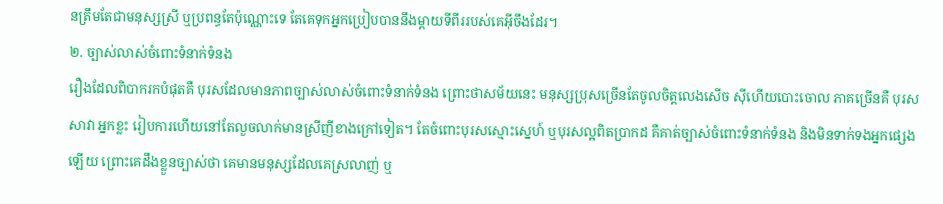នត្រឹមតែជាមនុស្សស្រី ឬប្រពន្ធតែប៉ុណ្ណោះទេ តែគេទុកអ្នកប្រៀបបាននឹងម្ដាយទីពីររបស់គេអ៊ីចឹងដែរ។
២. ច្បាស់លាស់ចំពោះទំនាក់ទំនង
រឿងដែលពិបាករកបំផុតគឺ បុរសដែលមានភាពច្បាស់លាស់ចំពោះទំនាក់ទំនង ព្រោះថាសម័យនេះ មនុស្សប្រុសច្រើនតែចូលចិត្តលេងសើច ស៊ីហើយបោះចោល ភាគច្រើនគឺ បុរសសាវា អ្នកខ្លះ រៀបការហើយនៅតែលួចលាក់មានស្រីញីខាងក្រៅទៀត។ តែចំពោះបុរសស្មោះស្នេហ៍ ឬបុរសល្អពិតប្រាកដ គឺគាត់ច្បាស់ចំពោះទំនាក់ទំនង និងមិនទាក់ទងអ្នកផ្សេងឡើយ ព្រោះគេដឹងខ្លួនច្បាស់ថា គេមានមនុស្សដែលគេស្រលាញ់ ឬ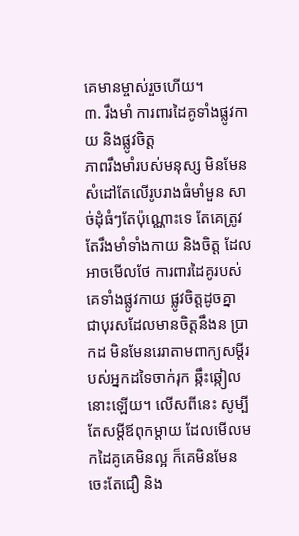គេមានម្ចាស់រួចហើយ។
៣. រឹងមាំ ការពារដៃគូទាំងផ្លូវកាយ និងផ្លូវចិត្ត
ភាពរឹងមាំរបស់មនុស្ស មិនមែនសំដៅតែលើរូបរាងធំមាំមួន សាច់ដុំធំៗតែប៉ុណ្ណោះទេ តែគេត្រូវតែរឹងមាំទាំងកាយ និងចិត្ត ដែលអាចមើលថែ ការពារដៃគូរបស់គេទាំងផ្លូវកាយ ផ្លូវចិត្តដូចគ្នា ជាបុរសដែលមានចិត្តនឹងន ប្រាកដ មិនមែនរេរាតាមពាក្យសម្ដីរបស់អ្នកដទៃចាក់រុក ឆ្កឹះឆ្កៀលនោះឡើយ។ លើសពីនេះ សូម្បីតែសម្ដីឪពុកម្ដាយ ដែលមើលមកដៃគូគេមិនល្អ ក៏គេមិនមែនចេះតែជឿ និង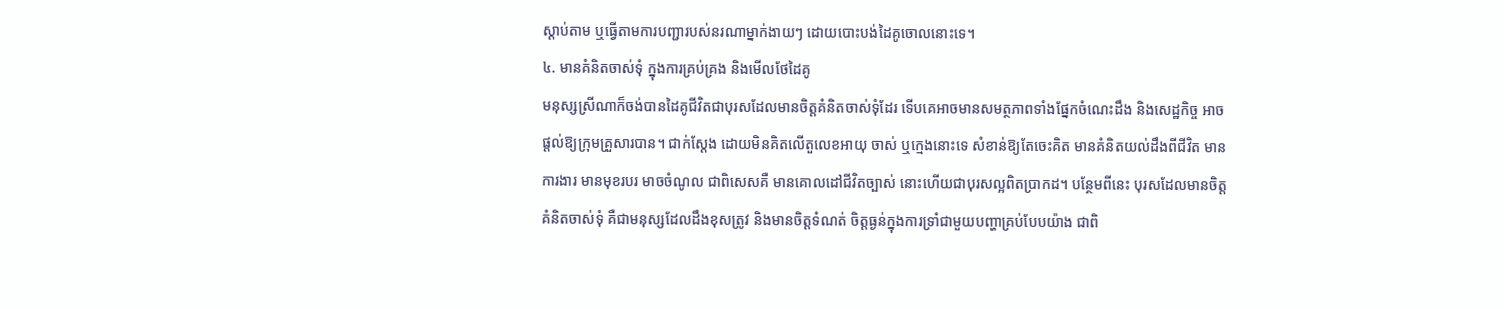ស្ដាប់តាម ឬធ្វើតាមការបញ្ជារបស់នរណាម្នាក់ងាយៗ ដោយបោះបង់ដៃគូចោលនោះទេ។
៤. មានគំនិតចាស់ទុំ ក្នុងការគ្រប់គ្រង និងមើលថែដៃគូ
មនុស្សស្រីណាក៏ចង់បានដៃគូជីវិតជាបុរសដែលមានចិត្តគំនិតចាស់ទុំដែរ ទើបគេអាចមានសមត្ថភាពទាំងផ្នែកចំណេះដឹង និងសេដ្ឋកិច្ច អាចផ្ដល់ឱ្យក្រុមគ្រួសារបាន។ ជាក់ស្ដែង ដោយមិនគិតលើតួលេខអាយុ ចាស់ ឬក្មេងនោះទេ សំខាន់ឱ្យតែចេះគិត មានគំនិតយល់ដឹងពីជីវិត មានការងារ មានមុខរបរ មាចចំណូល ជាពិសេសគឺ មានគោលដៅជីវិតច្បាស់ នោះហើយជាបុរសល្អពិតប្រាកដ។ បន្ថែមពីនេះ បុរសដែលមានចិត្តគំនិតចាស់ទុំ គឺជាមនុស្សដែលដឹងខុសត្រូវ និងមានចិត្តទំណត់ ចិត្តធ្ងន់ក្នុងការទ្រាំជាមួយបញ្ហាគ្រប់បែបយ៉ាង ជាពិ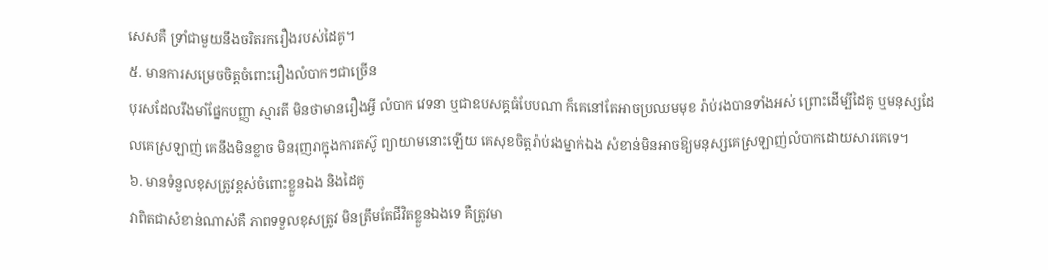សេសគឺ ទ្រាំជាមួយនឹងចរិតរករឿងរបស់ដៃគូ។
៥. មានការសម្រេចចិត្តចំពោះរឿងលំបាកៗជាច្រើន
បុរសដែលរឹងមាំផ្នែកបញ្ញា ស្មារតី មិនថាមានរឿងអ្វី លំបាក វេទនា ឬជាឧបសគ្គធំបែបណា ក៏គេនៅតែអាចប្រឈមមុខ រ៉ាប់រងបានទាំងអស់ ព្រោះដើម្បីដៃគូ ឬមនុស្សដែលគេស្រឡាញ់ គេនឹងមិនខ្លាច មិនរុញរាក្នុងការតស៊ូ ព្យាយាមនោះឡើយ គេសុខចិត្តរ៉ាប់រងម្នាក់ឯង សំខាន់មិនអាចឱ្យមនុស្សគេស្រឡាញ់លំបាកដោយសារគេទេ។
៦. មានទំនួលខុសត្រូវខ្ពស់ចំពោះខ្លួនឯង និងដៃគូ
វាពិតជាសំខាន់ណាស់គឺ ភាពទទួលខុសត្រូវ មិនត្រឹមតែជីវិតខ្លួនឯងទេ គឺត្រូវមា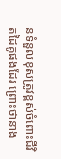នទំនួលខុសត្រូវខ្ពស់ចំពោះជីវិតដៃគូផងដែរ ព្រោះថានាង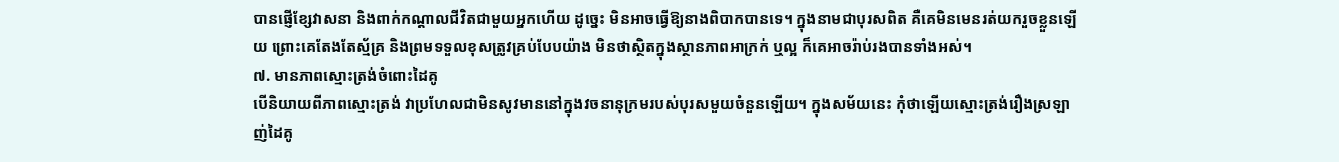បានផ្ញើខ្សែវាសនា និងពាក់កណ្ដាលជីវិតជាមួយអ្នកហើយ ដូច្នេះ មិនអាចធ្វើឱ្យនាងពិបាកបានទេ។ ក្នុងនាមជាបុរសពិត គឺគេមិនមេនរត់យករួចខ្លួនឡើយ ព្រោះគេតែងតែស្ម័គ្រ និងព្រមទទួលខុសត្រូវគ្រប់បែបយ៉ាង មិនថាស្ថិតក្នុងស្ថានភាពអាក្រក់ ឬល្អ ក៏គេអាចរ៉ាប់រងបានទាំងអស់។
៧. មានភាពស្មោះត្រង់ចំពោះដៃគូ
បើនិយាយពីភាពស្មោះត្រង់ វាប្រហែលជាមិនសូវមាននៅក្នុងវចនានុក្រមរបស់បុរសមួយចំនួនឡើយ។ ក្នុងសម័យនេះ កុំថាឡើយស្មោះត្រង់រឿងស្រឡាញ់ដៃគូ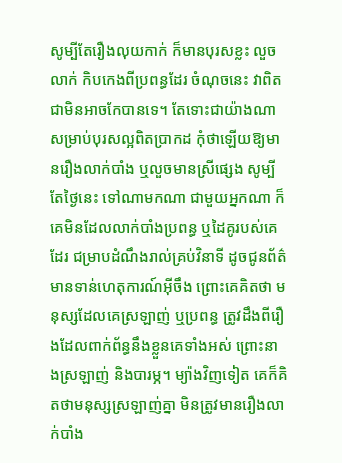សូម្បីតែរឿងលុយកាក់ ក៏មានបុរសខ្លះ លួចលាក់ កិបកេងពីប្រពន្ធដែរ ចំណុចនេះ វាពិតជាមិនអាចកែបានទេ។ តែទោះជាយ៉ាងណា សម្រាប់បុរសល្អពិតប្រាកដ កុំថាឡើយឱ្យមានរឿងលាក់បាំង ឬលួចមានស្រីផ្សេង សូម្បីតែថ្ងៃនេះ ទៅណាមកណា ជាមួយអ្នកណា ក៏គេមិនដែលលាក់បាំងប្រពន្ធ ឬដៃគូរបស់គេដែរ ជម្រាបដំណឹងរាល់គ្រប់វិនាទី ដូចជូនព័ត៌មានទាន់ហេតុការណ៍អ៊ីចឹង ព្រោះគេគិតថា មនុស្សដែលគេស្រឡាញ់ ឬប្រពន្ធ ត្រូវដឹងពីរឿងដែលពាក់ព័ន្ធនឹងខ្លួនគេទាំងអស់ ព្រោះនាងស្រឡាញ់ និងបារម្ភ។ ម្យ៉ាងវិញទៀត គេក៏គិតថាមនុស្សស្រឡាញ់គ្នា មិនត្រូវមានរឿងលាក់បាំង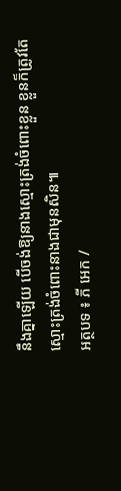នឹងគ្នាឡើយ បើចង់ឱ្យនាងស្មោះត្រង់ចំពោះខ្លួន ខ្លួនក៏ត្រូវតែស្មោះត្រង់ចំពោះនាងជាមុនសិន៕
អត្ថបទ ៖ ភី អេក /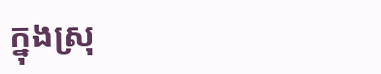ក្នុងស្រុ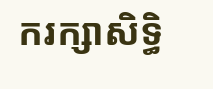ករក្សាសិទ្ធិ